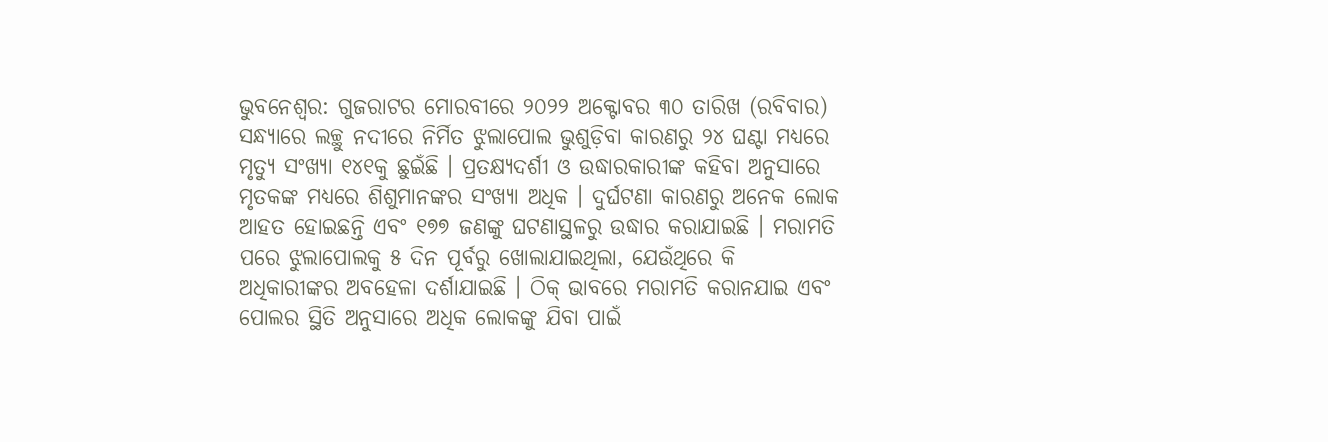ଭୁବନେଶ୍ୱର: ଗୁଜରାଟର ମୋରବୀରେ ୨୦୨୨ ଅକ୍ଟୋବର ୩୦ ତାରିଖ (ରବିବାର) ସନ୍ଧ୍ୟାରେ ଲଚ୍ଛୁ ନଦୀରେ ନିର୍ମିତ ଝୁଲାପୋଲ ଭୁଶୁଡ଼ିବା କାରଣରୁ ୨୪ ଘଣ୍ଟା ମଧ୍ୟରେ ମୃତ୍ୟୁ ସଂଖ୍ୟା ୧୪୧କୁ ଛୁଇଁଛି । ପ୍ରତକ୍ଷ୍ୟଦର୍ଶୀ ଓ ଉଦ୍ଧାରକାରୀଙ୍କ କହିବା ଅନୁସାରେ ମୃତକଙ୍କ ମଧ୍ୟରେ ଶିଶୁମାନଙ୍କର ସଂଖ୍ୟା ଅଧିକ । ଦୁର୍ଘଟଣା କାରଣରୁ ଅନେକ ଲୋକ ଆହତ ହୋଇଛନ୍ତି ଏବଂ ୧୭୭ ଜଣଙ୍କୁ ଘଟଣାସ୍ଥଳରୁ ଉଦ୍ଧାର କରାଯାଇଛି । ମରାମତି ପରେ ଝୁଲାପୋଲକୁ ୫ ଦିନ ପୂର୍ବରୁ ଖୋଲାଯାଇଥିଲା, ଯେଉଁଥିରେ କି ଅଧିକାରୀଙ୍କର ଅବହେଳା ଦର୍ଶାଯାଇଛି । ଠିକ୍ ଭାବରେ ମରାମତି କରାନଯାଇ ଏବଂ ପୋଲର ସ୍ଥିତି ଅନୁସାରେ ଅଧିକ ଲୋକଙ୍କୁ ଯିବା ପାଇଁ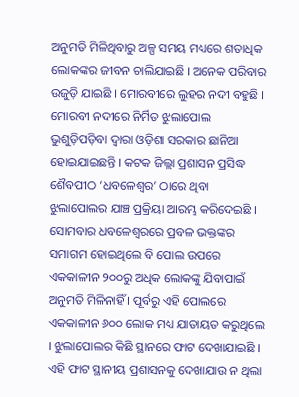ଅନୁମତି ମିଳିଥିବାରୁ ଅଳ୍ପ ସମୟ ମଧ୍ୟରେ ଶତାଧିକ ଲୋକଙ୍କର ଜୀବନ ଚାଲିଯାଇଛି । ଅନେକ ପରିବାର ଉଜୁଡ଼ି ଯାଇଛି । ମୋରବୀରେ ଲୁହର ନଦୀ ବହୁଛି ।
ମୋରବୀ ନଦୀରେ ନିର୍ମିତ ଝୁଲାପୋଲ ଭୁଶୁଡ଼ିପଡ଼ିବା ଦ୍ୱାରା ଓଡ଼ିଶା ସରକାର ଛାନିଆ ହୋଇଯାଇଛନ୍ତି । କଟକ ଜିଲ୍ଲା ପ୍ରଶାସନ ପ୍ରସିଦ୍ଧ ଶୈବପୀଠ ‘ଧବଳେଶ୍ୱର’ ଠାରେ ଥିବା ଝୁଲାପୋଲର ଯାଞ୍ଚ ପ୍ରକ୍ରିୟା ଆରମ୍ଭ କରିଦେଇଛି । ସୋମବାର ଧବଳେଶ୍ୱରରେ ପ୍ରବଳ ଭକ୍ତଙ୍କର ସମାଗମ ହୋଇଥିଲେ ବି ପୋଲ ଉପରେ ଏକକାଳୀନ ୨୦୦ରୁ ଅଧିକ ଲୋକଙ୍କୁ ଯିବାପାଇଁ ଅନୁମତି ମିଳିନାହିଁ । ପୂର୍ବରୁ ଏହି ପୋଲରେ ଏକକାଳୀନ ୬୦୦ ଲୋକ ମଧ୍ୟ ଯାତାୟତ କରୁଥିଲେ । ଝୁଲାପୋଲର କିଛି ସ୍ଥାନରେ ଫାଟ ଦେଖାଯାଇଛି । ଏହି ଫାଟ ସ୍ଥାନୀୟ ପ୍ରଶାସନକୁ ଦେଖାଯାଉ ନ ଥିଲା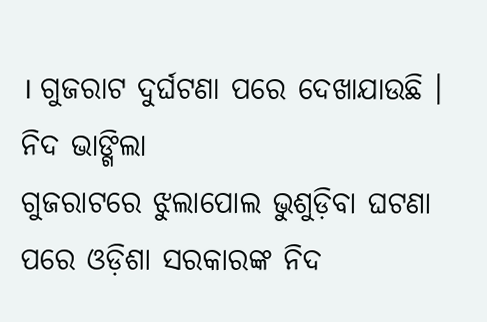। ଗୁଜରାଟ ଦୁର୍ଘଟଣା ପରେ ଦେଖାଯାଉଛି ।
ନିଦ ଭାଙ୍ଗିଲା
ଗୁଜରାଟରେ ଝୁଲାପୋଲ ଭୁଶୁଡ଼ିବା ଘଟଣା ପରେ ଓଡ଼ିଶା ସରକାରଙ୍କ ନିଦ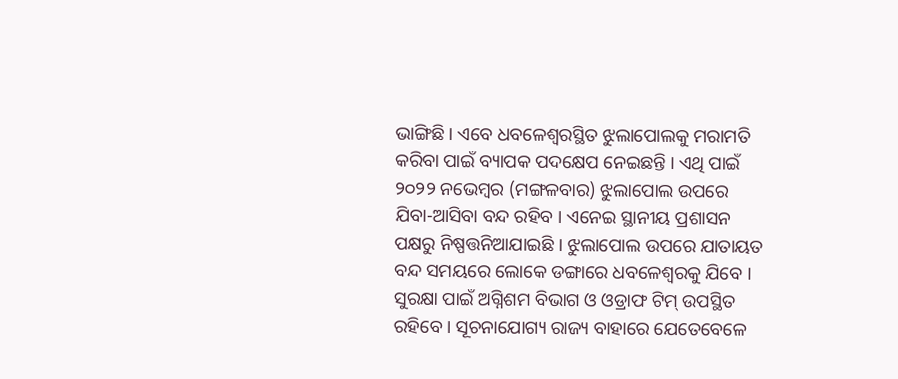ଭାଙ୍ଗିଛି । ଏବେ ଧବଳେଶ୍ୱରସ୍ଥିତ ଝୁଲାପୋଲକୁ ମରାମତି କରିବା ପାଇଁ ବ୍ୟାପକ ପଦକ୍ଷେପ ନେଇଛନ୍ତି । ଏଥି ପାଇଁ ୨୦୨୨ ନଭେମ୍ବର (ମଙ୍ଗଳବାର) ଝୁଲାପୋଲ ଉପରେ ଯିବା-ଆସିବା ବନ୍ଦ ରହିବ । ଏନେଇ ସ୍ଥାନୀୟ ପ୍ରଶାସନ ପକ୍ଷରୁ ନିଷ୍ପତ୍ତନିଆଯାଇଛି । ଝୁଲାପୋଲ ଉପରେ ଯାତାୟତ ବନ୍ଦ ସମୟରେ ଲୋକେ ଡଙ୍ଗାରେ ଧବଳେଶ୍ୱରକୁ ଯିବେ । ସୁରକ୍ଷା ପାଇଁ ଅଗ୍ନିଶମ ବିଭାଗ ଓ ଓଡ୍ରାଫ ଟିମ୍ ଉପସ୍ଥିତ ରହିବେ । ସୂଚନାଯୋଗ୍ୟ ରାଜ୍ୟ ବାହାରେ ଯେତେବେଳେ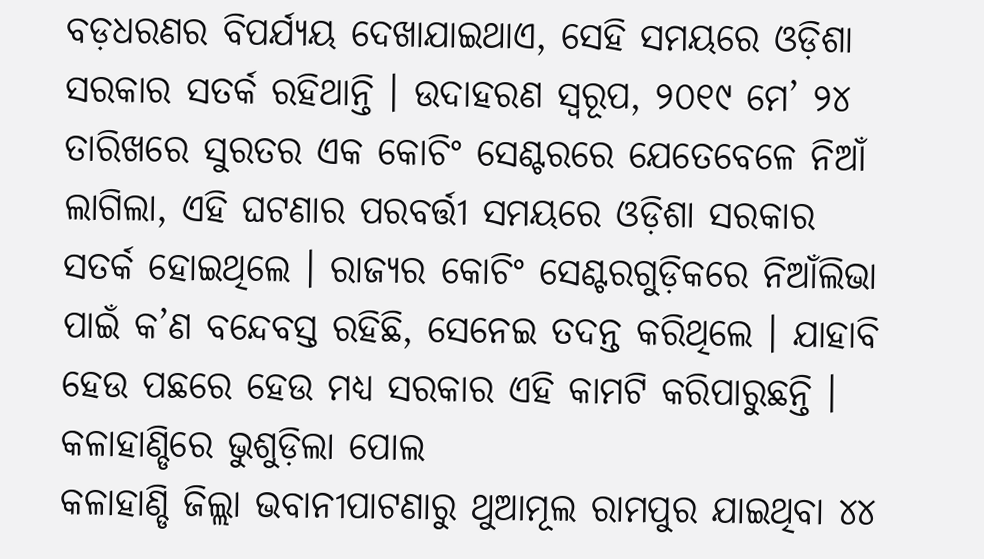ବଡ଼ଧରଣର ବିପର୍ଯ୍ୟୟ ଦେଖାଯାଇଥାଏ, ସେହି ସମୟରେ ଓଡ଼ିଶା ସରକାର ସତର୍କ ରହିଥାନ୍ତି । ଉଦାହରଣ ସ୍ୱରୂପ, ୨୦୧୯ ମେ’ ୨୪ ତାରିଖରେ ସୁରତର ଏକ କୋଚିଂ ସେଣ୍ଟରରେ ଯେତେବେଳେ ନିଆଁ ଲାଗିଲା, ଏହି ଘଟଣାର ପରବର୍ତ୍ତୀ ସମୟରେ ଓଡ଼ିଶା ସରକାର ସତର୍କ ହୋଇଥିଲେ । ରାଜ୍ୟର କୋଚିଂ ସେଣ୍ଟରଗୁଡ଼ିକରେ ନିଆଁଲିଭା ପାଇଁ କ’ଣ ବନ୍ଦେବସ୍ତ ରହିଛି, ସେନେଇ ତଦନ୍ତ କରିଥିଲେ । ଯାହାବି ହେଉ ପଛରେ ହେଉ ମଧ୍ୟ ସରକାର ଏହି କାମଟି କରିପାରୁଛନ୍ତି ।
କଳାହାଣ୍ଡିରେ ଭୁଶୁଡ଼ିଲା ପୋଲ
କଳାହାଣ୍ଡି ଜିଲ୍ଲା ଭବାନୀପାଟଣାରୁ ଥୁଆମୂଲ ରାମପୁର ଯାଇଥିବା ୪୪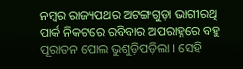ନମ୍ବର ରାଜ୍ୟପଥର ଅଟଙ୍ଗଗୁଡ଼ା ଭାଗୀରଥି ପାର୍କ ନିକଟରେ ରବିବାର ଅପରାହ୍ନରେ ବହୁ ପୂରାତନ ପୋଲ ଭୁଶୁଡ଼ିପଡ଼ିଲା । ସେହି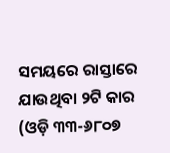ସମୟରେ ରାସ୍ତାରେ ଯାଉଥିବା ୨ଟି କାର (ଓଡ଼ି ୩୩-୬୮୦୭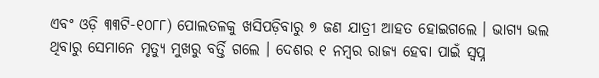ଏବଂ ଓଡ଼ି ୩୩ଟି-୧୦୮୮) ପୋଲତଳକୁ ଖସିପଡ଼ିବାରୁ ୭ ଜଣ ଯାତ୍ରୀ ଆହତ ହୋଇଗଲେ । ଭାଗ୍ୟ ଭଲ ଥିବାରୁ ସେମାନେ ମୃତ୍ୟୁ ମୁଖରୁ ବର୍ତ୍ତି ଗଲେ । ଦେଶର ୧ ନମ୍ବର ରାଜ୍ୟ ହେବା ପାଇଁ ସ୍ୱପ୍ନ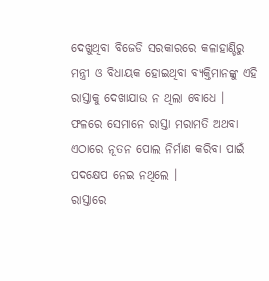ଦେଖୁଥିବା ବିଜେଡି ସରକାରରେ କଳାହାଣ୍ଡିରୁ ମନ୍ତ୍ରୀ ଓ ବିଧାୟକ ହୋଇଥିବା ବ୍ୟକ୍ତିମାନଙ୍କୁ ଏହି ରାସ୍ତାକୁ ଦେଖାଯାଉ ନ ଥିଲା ବୋଧେ । ଫଳରେ ସେମାନେ ରାସ୍ତା ମରାମତି ଅଥବା ଏଠାରେ ନୂତନ ପୋଲ ନିର୍ମାଣ କରିବା ପାଇଁ ପଦକ୍ଷେପ ନେଇ ନଥିଲେ ।
ରାସ୍ତାରେ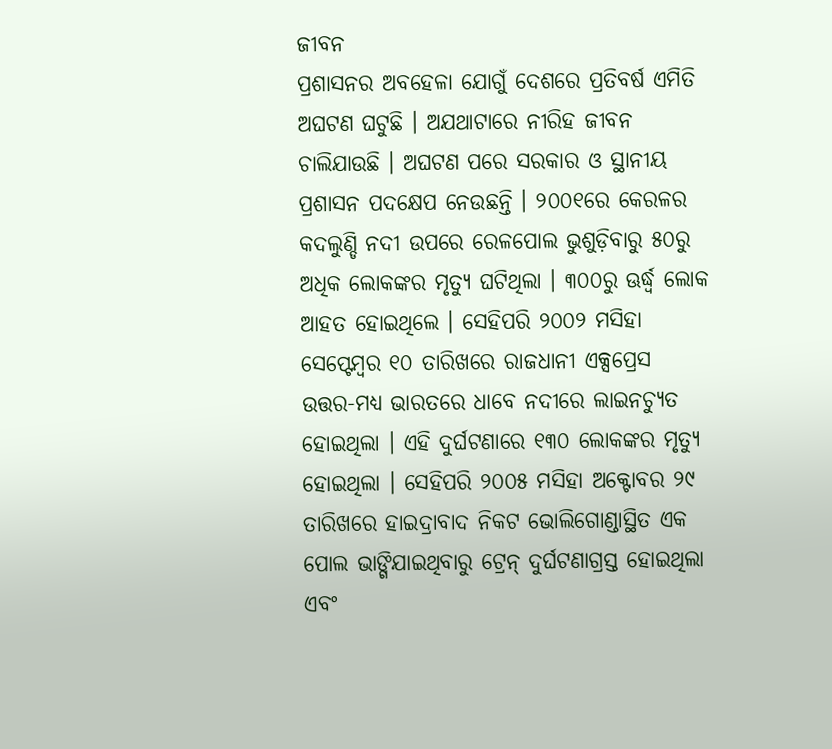ଜୀବନ
ପ୍ରଶାସନର ଅବହେଳା ଯୋଗୁଁ ଦେଶରେ ପ୍ରତିବର୍ଷ ଏମିତି ଅଘଟଣ ଘଟୁଛି । ଅଯଥାଟାରେ ନୀରିହ ଜୀବନ ଚାଲିଯାଉଛି । ଅଘଟଣ ପରେ ସରକାର ଓ ସ୍ଥାନୀୟ ପ୍ରଶାସନ ପଦକ୍ଷେପ ନେଉଛନ୍ତି । ୨୦୦୧ରେ କେରଳର କଦଲୁଣ୍ଡି ନଦୀ ଉପରେ ରେଳପୋଲ ଭୁଶୁଡ଼ିବାରୁ ୫୦ରୁ ଅଧିକ ଲୋକଙ୍କର ମୃତ୍ୟୁ ଘଟିଥିଲା । ୩୦୦ରୁ ଊର୍ଦ୍ଧ୍ୱ ଲୋକ ଆହତ ହୋଇଥିଲେ । ସେହିପରି ୨୦୦୨ ମସିହା ସେପ୍ଟେମ୍ବର ୧୦ ତାରିଖରେ ରାଜଧାନୀ ଏକ୍ସପ୍ରେସ ଉତ୍ତର-ମଧ୍ୟ ଭାରତରେ ଧାବେ ନଦୀରେ ଲାଇନଚ୍ୟୁତ ହୋଇଥିଲା । ଏହି ଦୁର୍ଘଟଣାରେ ୧୩୦ ଲୋକଙ୍କର ମୃତ୍ୟୁ ହୋଇଥିଲା । ସେହିପରି ୨୦୦୫ ମସିହା ଅକ୍ଟୋବର ୨୯ ତାରିଖରେ ହାଇଦ୍ରାବାଦ ନିକଟ ଭୋଲିଗୋଣ୍ଡାସ୍ଥିତ ଏକ ପୋଲ ଭାଙ୍ଗିଯାଇଥିବାରୁ ଟ୍ରେନ୍ ଦୁର୍ଘଟଣାଗ୍ରସ୍ତ ହୋଇଥିଲା ଏବଂ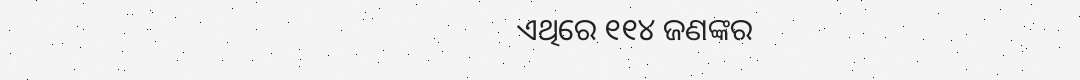ଏଥିରେ ୧୧୪ ଜଣଙ୍କର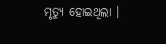ମୃତ୍ୟୁ ହୋଇଥିଲା ।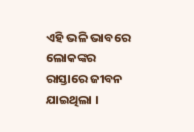ଏହି ଭଳି ଭାବରେ ଲୋକଙ୍କର ରାସ୍ତାରେ ଜୀବନ ଯାଇଥିଲା ।